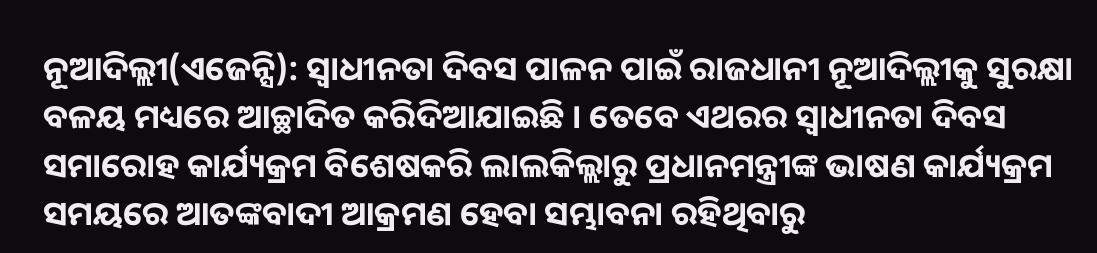ନୂଆଦିଲ୍ଲୀ(ଏଜେନ୍ସି): ସ୍ୱାଧୀନତା ଦିବସ ପାଳନ ପାଇଁ ରାଜଧାନୀ ନୂଆଦିଲ୍ଲୀକୁ ସୁରକ୍ଷା ବଳୟ ମଧ୍ୟରେ ଆଚ୍ଛାଦିତ କରିଦିଆଯାଇଛି । ତେବେ ଏଥରର ସ୍ୱାଧୀନତା ଦିବସ ସମାରୋହ କାର୍ଯ୍ୟକ୍ରମ ବିଶେଷକରି ଲାଲକିଲ୍ଲାରୁ ପ୍ରଧାନମନ୍ତ୍ରୀଙ୍କ ଭାଷଣ କାର୍ଯ୍ୟକ୍ରମ ସମୟରେ ଆତଙ୍କବାଦୀ ଆକ୍ରମଣ ହେବା ସମ୍ଭାବନା ରହିଥିବାରୁ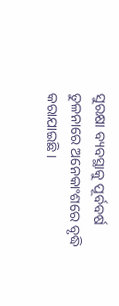ସୁରକ୍ଷା ବ୍ୟବସ୍ଥାକୁ ପୂର୍ବବର୍ଷ ତୁଳନାରେ ଅନେକାଂଶରେ ବୃଦ୍ଧି କରାଯାଇଛି ।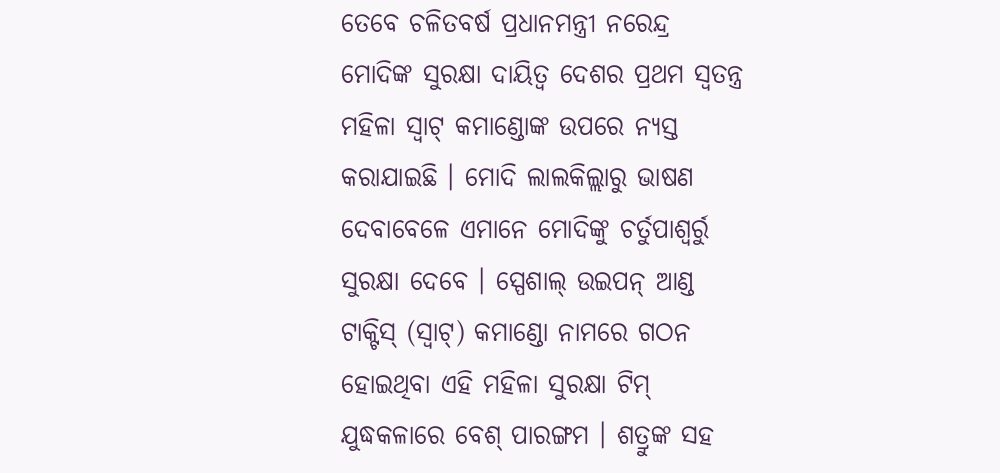ତେବେ ଚଳିତବର୍ଷ ପ୍ରଧାନମନ୍ତ୍ରୀ ନରେନ୍ଦ୍ର ମୋଦିଙ୍କ ସୁରକ୍ଷା ଦାୟିତ୍ୱ ଦେଶର ପ୍ରଥମ ସ୍ୱତନ୍ତ୍ର ମହିଳା ସ୍ୱାଟ୍ କମାଣ୍ଡୋଙ୍କ ଉପରେ ନ୍ୟସ୍ତ କରାଯାଇଛି । ମୋଦି ଲାଲକିଲ୍ଲାରୁ ଭାଷଣ ଦେବାବେଳେ ଏମାନେ ମୋଦିଙ୍କୁ ଚର୍ତୁପାଶ୍ୱର୍ରୁ ସୁରକ୍ଷା ଦେବେ । ସ୍ପେଶାଲ୍ ଉଇପନ୍ ଆଣ୍ଡ ଟାକ୍ଟିସ୍ (ସ୍ୱାଟ୍) କମାଣ୍ଡୋ ନାମରେ ଗଠନ ହୋଇଥିବା ଏହି ମହିଳା ସୁରକ୍ଷା ଟିମ୍ ଯୁଦ୍ଧକଳାରେ ବେଶ୍ ପାରଙ୍ଗମ । ଶତ୍ରୁଙ୍କ ସହ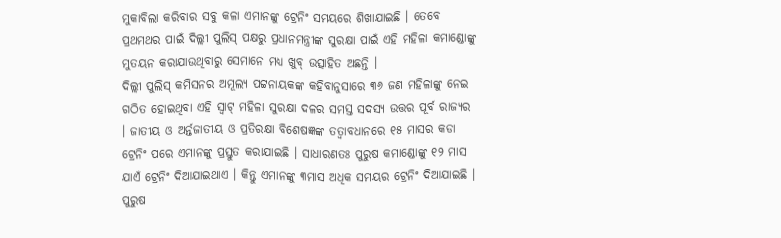ମୁକାବିଲା କରିବାର ସବୁ କଳା ଏମାନଙ୍କୁ ଟ୍ରେନିଂ ସମୟରେ ଶିଖାଯାଇଛି । ତେବେ ପ୍ରଥମଥର ପାଇଁ ଦିଲ୍ଲୀ ପୁଲିସ୍ ପକ୍ଷରୁ ପ୍ରଧାନମନ୍ତ୍ରୀଙ୍କ ସୁରକ୍ଷା ପାଇଁ ଏହି ମହିଳା କମାଣ୍ଡୋଙ୍କୁ ମୁତୟନ କରାଯାଉଥିବାରୁ ସେମାନେ ମଧ୍ୟ ଖୁବ୍ ଉତ୍ସାହିତ ଅଛନ୍ତି ।
ଦିଲ୍ଲୀ ପୁଲିସ୍ କମିସନର ଅମୂଲ୍ୟ ପଟ୍ଟନାୟକଙ୍କ କହିବାନୁସାରେ ୩୬ ଜଣ ମହିଳାଙ୍କୁ ନେଇ ଗଠିତ ହୋଇଥିବା ଏହି ସ୍ୱାଟ୍ ମହିଳା ସୁରକ୍ଷା ଦଳର ସମସ୍ତ ସଦସ୍ୟ ଉତ୍ତର ପୂର୍ବ ରାଜ୍ୟର । ଜାତୀୟ ଓ ଅର୍ନ୍ତଜାତୀୟ ଓ ପ୍ରତିରକ୍ଷା ବିଶେଷଜ୍ଞଙ୍କ ତତ୍ୱାବଧାନରେ ୧୫ ମାସର କଡା ଟ୍ରେନିଂ ପରେ ଏମାନଙ୍କୁ ପ୍ରସ୍ତୁତ କରାଯାଇଛି । ସାଧାରଣତଃ ପୁରୁଷ କମାଣ୍ଡୋଙ୍କୁ ୧୨ ମାସ ଯାଏଁ ଟ୍ରେନିଂ ଦିଆଯାଇଥାଏ । କିନ୍ତୁ ଏମାନଙ୍କୁ ୩ମାସ ଅଧିକ ସମୟର ଟ୍ରେନିଂ ଦିଆଯାଇଛି । ପୁରୁଷ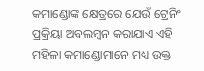କମାଣ୍ଡୋଙ୍କ କ୍ଷେତ୍ରରେ ଯେଉଁ ଟ୍ରେନିଂ ପ୍ରକ୍ରିୟା ଅବଲମ୍ବନ କରାଯାଏ ଏହି ମହିଳା କମାଣ୍ଡୋମାନେ ମଧ୍ୟ ଉକ୍ତ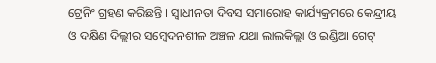ଟ୍ରେନିଂ ଗ୍ରହଣ କରିଛନ୍ତି । ସ୍ୱାଧୀନତା ଦିବସ ସମାରୋହ କାର୍ଯ୍ୟକ୍ରମରେ କେନ୍ଦ୍ରୀୟ ଓ ଦକ୍ଷିଣ ଦିଲ୍ଲୀର ସମ୍ବେଦନଶୀଳ ଅଞ୍ଚଳ ଯଥା ଲାଲକିଲ୍ଲା ଓ ଇଣ୍ଡିଆ ଗେଟ୍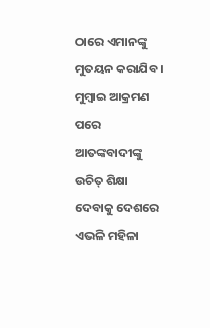ଠାରେ ଏମାନଙ୍କୁ ମୁତୟନ କରାଯିବ । ମୁମ୍ବାଇ ଆକ୍ରମଣ ପରେ ଆତଙ୍କବାଦୀଙ୍କୁ ଉଚିତ୍ ଶିକ୍ଷା ଦେବାକୁ ଦେଶରେ ଏଭଳି ମହିଳା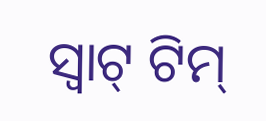ସ୍ୱାଟ୍ ଟିମ୍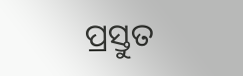ପ୍ରସ୍ତୁତ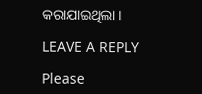କରାଯାଇଥିଲା ।

LEAVE A REPLY

Please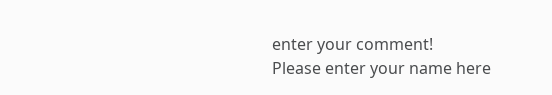enter your comment!
Please enter your name here